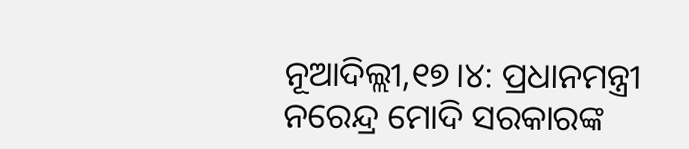ନୂଆଦିଲ୍ଲୀ,୧୭।୪: ପ୍ରଧାନମନ୍ତ୍ରୀ ନରେନ୍ଦ୍ର ମୋଦି ସରକାରଙ୍କ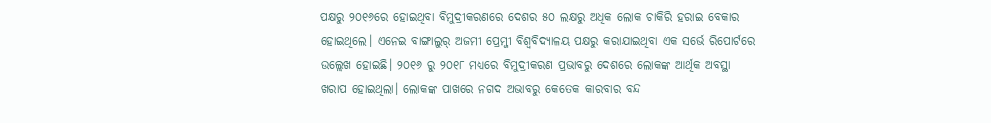ପକ୍ଷରୁ ୨୦୧୬ରେ ହୋଇଥିବା ବିମୁଦ୍ରୀକରଣରେ ଦେଶର ୫୦ ଲକ୍ଷରୁ ଅଧିକ ଲୋକ ଚାକିରି ହରାଇ ବେକାର ହୋଇଥିଲେ। ଏନେଇ ବାଙ୍ଗାଲୁର୍ ଅଜମୀ ପ୍ରେମ୍ଜୀ ବିଶ୍ୱବିଦ୍ୟାଳୟ ପକ୍ଷରୁ କରାଯାଇଥିବା ଏକ ସର୍ଭେ ରିପୋର୍ଟରେ ଉଲ୍ଲେଖ ହୋଇଛି। ୨୦୧୬ ରୁ ୨୦୧୮ ମଧ୍ୟରେ ବିମୁଦ୍ରୀକରଣ ପ୍ରଭାବରୁ ଦେଶରେ ଲୋକଙ୍କ ଆର୍ଥିକ ଅବସ୍ଥା ଖରାପ ହୋଇଥିଲା। ଲୋକଙ୍କ ପାଖରେ ନଗଦ ଅଭାବରୁ କେତେକ କାରବାର ବନ୍ଦ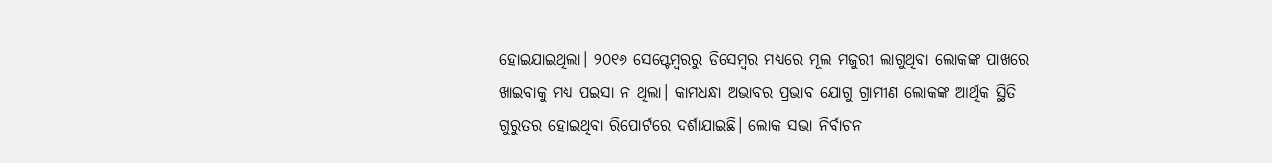ହୋଇଯାଇଥିଲା। ୨୦୧୬ ସେପ୍ଟେମ୍ବରରୁ ଡିସେମ୍ବର ମଧ୍ୟରେ ମୂଲ ମଜୁରୀ ଲାଗୁଥିବା ଲୋକଙ୍କ ପାଖରେ ଖାଇବାକୁ ମଧ୍ୟ ପଇସା ନ ଥିଲା। କାମଧନ୍ଧା ଅଭାବର ପ୍ରଭାବ ଯୋଗୁ ଗ୍ରାମୀଣ ଲୋକଙ୍କ ଆର୍ଥିକ ସ୍ଥିତି ଗୁରୁତର ହୋଇଥିବା ରିପୋର୍ଟରେ ଦର୍ଶାଯାଇଛି। ଲୋକ ସଭା ନିର୍ବାଚନ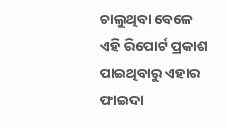ଚାଲୁଥିବା ବେଳେ ଏହି ରିପୋର୍ଟ ପ୍ରକାଶ ପାଇଥିବାରୁ ଏହାର ଫାଇଦା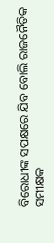ବିରୋଧୀଙ୍କ ସପକ୍ଷରେ ଯିବ ବୋଲି ରାଜନୈତିକ ସମୀକ୍ଷକ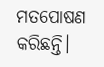ମତପୋଷଣ କରିଛନ୍ତି।